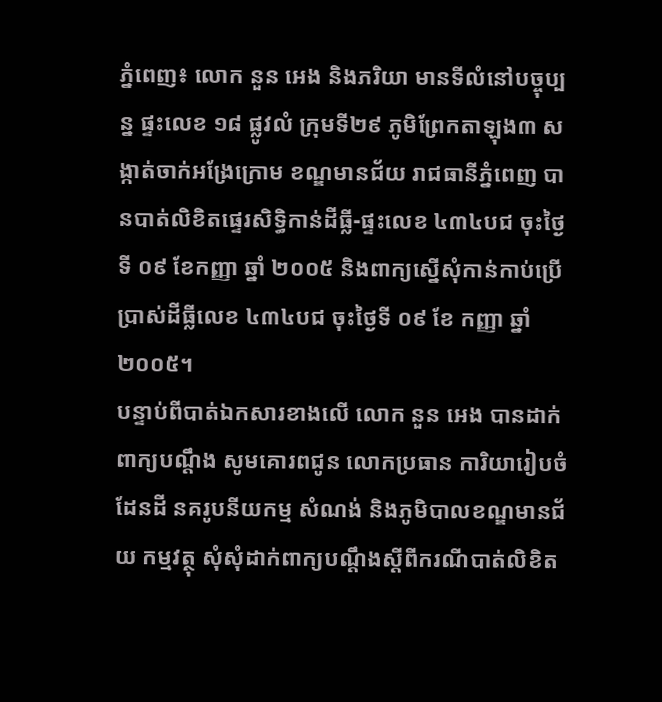ភ្នំពេញ៖ លោក នួន អេង និងភរិយា មានទីលំនៅបច្ចុប្បន្ន ផ្ទះលេខ ១៨ ផ្លូវលំ ក្រុមទី២៩ ភូមិព្រែកតាឡុង៣ សង្កាត់ចាក់អង្រែក្រោម ខណ្ឌមានជ័យ រាជធានីភ្នំពេញ បានបាត់លិខិតផ្ទេរសិទ្ធិកាន់ដីធ្លី-ផ្ទះលេខ ៤៣៤បជ ចុះថ្ងៃទី ០៩ ខែកញ្ញា ឆ្នាំ ២០០៥ និងពាក្យស្នើសុំកាន់កាប់ប្រើប្រាស់ដីធ្លីលេខ ៤៣៤បជ ចុះថ្ងៃទី ០៩ ខែ កញ្ញា ឆ្នាំ ២០០៥។
បន្ទាប់ពីបាត់ឯកសារខាងលើ លោក នួន អេង បានដាក់ពាក្យបណ្តឹង សូមគោរពជូន លោកប្រធាន ការិយារៀបចំដែនដី នគរូបនីយកម្ម សំណង់ និងភូមិបាលខណ្ឌមានជ័យ កម្មវត្ថុ សុំសុំដាក់ពាក្យបណ្ដឹងស្តីពីករណីបាត់លិខិត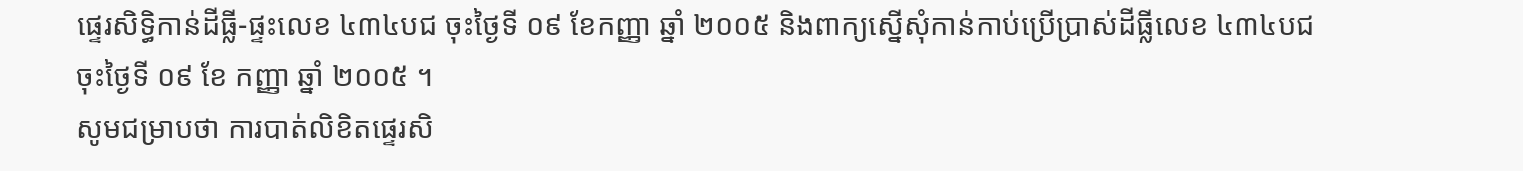ផ្ទេរសិទ្ធិកាន់ដីធ្លី-ផ្ទះលេខ ៤៣៤បជ ចុះថ្ងៃទី ០៩ ខែកញ្ញា ឆ្នាំ ២០០៥ និងពាក្យស្នើសុំកាន់កាប់ប្រើប្រាស់ដីធ្លីលេខ ៤៣៤បជ ចុះថ្ងៃទី ០៩ ខែ កញ្ញា ឆ្នាំ ២០០៥ ។
សូមជម្រាបថា ការបាត់លិខិតផ្ទេរសិ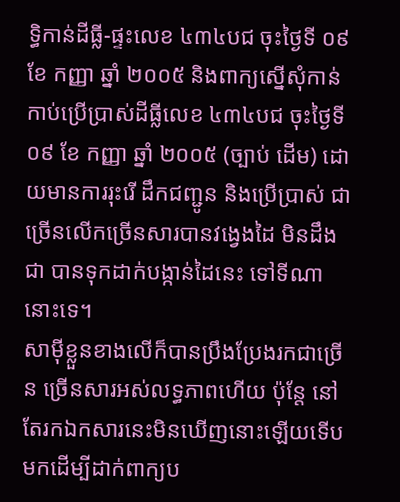ទ្ធិកាន់ដីធ្លី-ផ្ទះលេខ ៤៣៤បជ ចុះថ្ងៃទី ០៩ ខែ កញ្ញា ឆ្នាំ ២០០៥ និងពាក្យស្នើសុំកាន់កាប់ប្រើប្រាស់ដីធ្លីលេខ ៤៣៤បជ ចុះថ្ងៃទី ០៩ ខែ កញ្ញា ឆ្នាំ ២០០៥ (ច្បាប់ ដើម) ដោយមានការរុះរើ ដឹកជញ្ជូន និងប្រើប្រាស់ ជាច្រើនលើកច្រើនសារបានវង្វេងដៃ មិនដឹងជា បានទុកដាក់បង្កាន់ដៃនេះ ទៅទីណានោះទេ។
សាម៉ីខ្លួនខាងលើក៏បានប្រឹងប្រែងរកជាច្រើន ច្រើនសារអស់លទ្ធភាពហើយ ប៉ុន្តែ នៅតែរកឯកសារនេះមិនឃើញនោះឡើយទើប មកដើម្បីដាក់ពាក្យប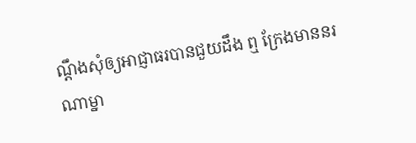ណ្ដឹងសុំឲ្យអាជ្ញាធរបានជួយដឹង ឮ ក្រែងមាននរណាម្នា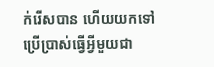ក់រើសបាន ហើយយកទៅប្រើប្រាស់ធ្វើអ្វីមួយជា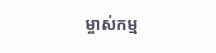ម្ចាស់កម្ម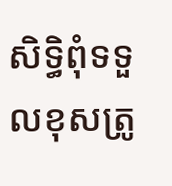សិទ្ធិពុំទទួលខុសត្រូ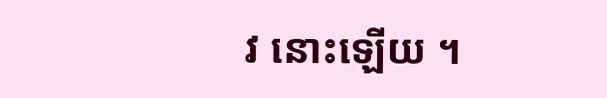វ នោះឡើយ ។